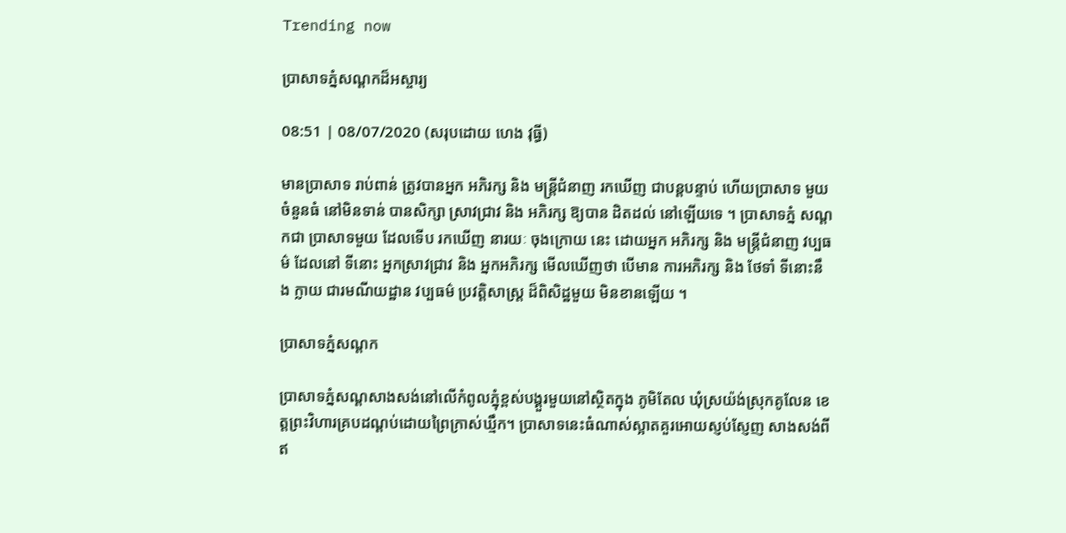Trending now

ប្រាសាទភ្នំសណ្តកដ៏អស្ចារ្យ

08:51 | 08/07/2020 (សរុបដោយ ហេង វុធ្ធី)

មានប្រាសាទ រាប់ពាន់ ត្រូវបានអ្នក អភិរក្ស និង មន្ត្រីជំនាញ រកឃើញ ជាបន្តបន្ទាប់ ហើយប្រាសាទ មួយ ចំនួនធំ នៅមិនទាន់ បានសិក្សា ស្រាវជ្រាវ និង អភិរក្ស ឱ្យបាន ដិតដល់ នៅឡើយទេ ។ ប្រាសាទភ្នំ សណ្តកជា ប្រាសាទមួយ ដែលទើប រកឃើញ នារយៈ ចុងក្រោយ នេះ ដោយអ្នក អភិរក្ស និង មន្ត្រីជំនាញ វប្បធម៌ ដែលនៅ ទីនោះ អ្នកស្រាវជ្រាវ និង អ្នកអភិរក្ស មើលឃើញថា បើមាន ការអភិរក្ស និង ថែទាំ ទីនោះនឹង ក្លាយ ជារមណីយដ្ឋាន វប្បធម៌ ប្រវត្តិសាស្ត្រ ដ៏ពិសិដ្ឋមួយ មិនខានឡើយ ។

ប្រាសាទភ្នំសណ្តក

ប្រាសាទភ្នំសណ្តសាងសង់នៅលើកំពូលភ្នុំខ្ពស់បង្គួរមួយនៅស្ថិតក្នុង ភូមិតែល ឃុំស្រយ៉ង់ស្រុកគូលែន ខេត្តព្រះវិហារគ្របដណ្តប់ដោយព្រៃក្រាស់ឃ្មឹក។ ប្រាសាទនេះធំណាស់ស្អាតគួរអោយស្ញប់ស្ញែញ សាងសង់ពីឥ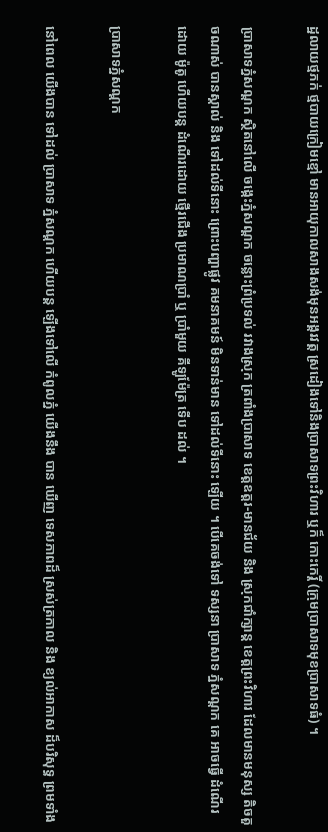ដ្ឋលាយថ្មភក់ ថ្មបាយក្រៀមខ្មៅ មានអាយុកាលសាងសង់មុនអង្គរវត្ត ស្រដៀងទៅនិងប្រាសាទព្រះវិហារ ឬក៏ កោះកេរ្តិ៍ (ក្រុមប្រាសាទមុខប្រាសាទធំ) ។

ប្រាសាទភ្នំសណ្តក ស្ថិតនៅលើ ចង្កេះភ្នំសណ្តក ចន្លោះព្រំប្រទល់ រវាងស្រុក ត្រពាំងប្រាសាទ ខេត្តឧត្តរ-មានជ័យ និង ស្រុកជាំក្សាន្ត ខេត្តព្រះវិហារ ដែលមានមនុស្ស តិចតួចណាស់ បានស្គាល់ និង ទៅដល់ទីនោះ ព្រោះបញ្ហាផ្លូវ គមនាគមន៍ មិនទាន់មាន ទៅដល់ទីនោះ ឡើយ ។ បើគេចង់ទៅ ទស្សនា ប្រាសាទ ភ្នំសណ្តក គេ អាចធ្វើ ដំណើរដោយ ម៉ូតូ ហើយបន្ត ដំណើរដោយ ថ្មើរជើង ប្រមាណប្រាំ ឬ ប្រាំមួយ គីឡូម៉ែត្រ ទើប ដល់ ។

ប្រាសាទភ្នំសណ្តក

នៅពេល យើងបាន ទៅដល់ ប្រាសាទ ភ្នំសណ្តក ហើយបន្ត ឡើងទៅលើ កំពូលភ្នំ យើងនឹង បាន ឃើញ ទេសភាពដ៏ ស្រស់ត្រកាល និង ខ្យល់អាកាស ដ៏បរិសុទ្ធ ព្រមទាំង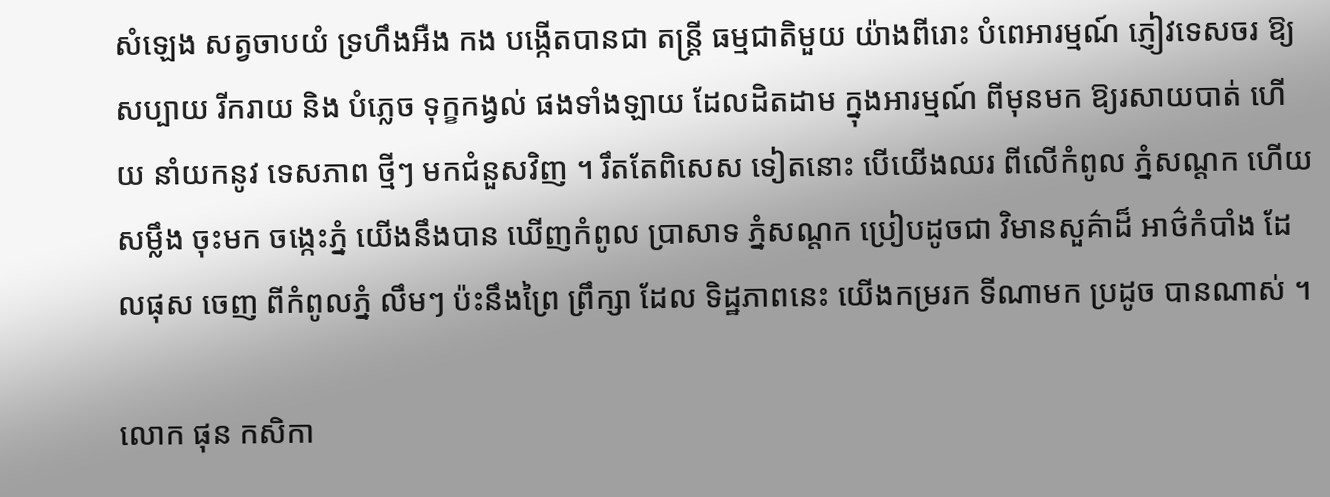សំឡេង សត្វចាបយំ ទ្រហឹងអឺង កង បង្កើតបានជា តន្ត្រី ធម្មជាតិមួយ យ៉ាងពីរោះ បំពេអារម្មណ៍ ភ្ញៀវទេសចរ ឱ្យសប្បាយ រីករាយ និង បំភ្លេច ទុក្ខកង្វល់ ផងទាំងឡាយ ដែលដិតដាម ក្នុងអារម្មណ៍ ពីមុនមក ឱ្យរសាយបាត់ ហើយ នាំយកនូវ ទេសភាព ថ្មីៗ មកជំនួសវិញ ។ រឹតតែពិសេស ទៀតនោះ បើយើងឈរ ពីលើកំពូល ភ្នំសណ្តក ហើយ សម្លឹង ចុះមក ចង្កេះភ្នំ យើងនឹងបាន ឃើញកំពូល ប្រាសាទ ភ្នំសណ្តក ប្រៀបដូចជា វិមានសួគ៌ាដ៏ អាថ៌កំបាំង ដែលផុស ចេញ ពីកំពូលភ្នំ លឹមៗ ប៉ះនឹងព្រៃ ព្រឹក្សា ដែល ទិដ្ឋភាពនេះ យើងកម្ររក ទីណាមក ប្រដូច បានណាស់ ។

លោក ផុន កសិកា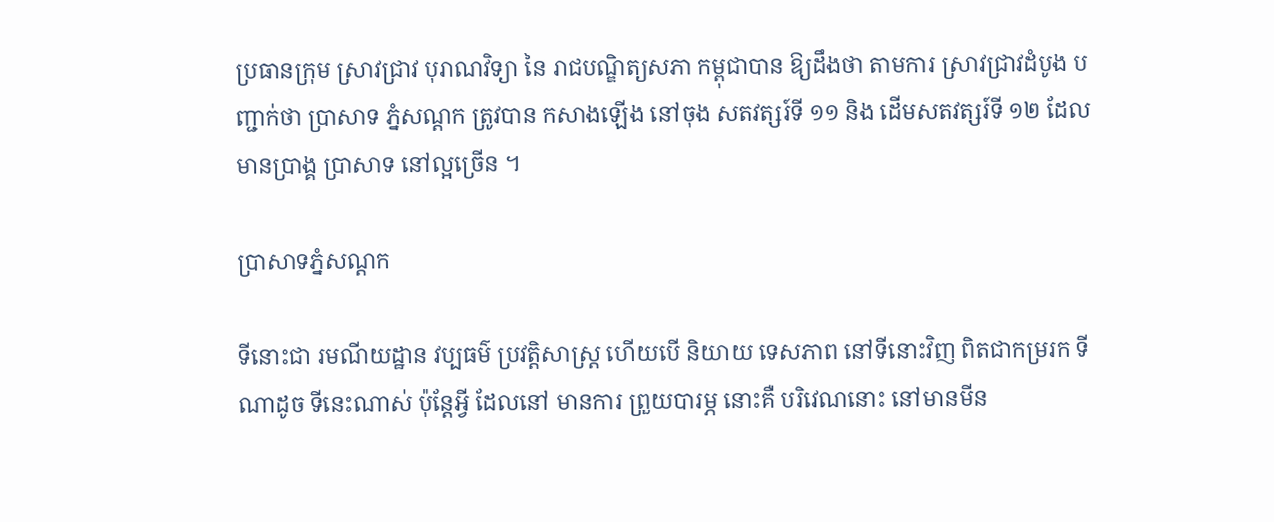ប្រធានក្រុម ស្រាវជ្រាវ បុរាណវិទ្យា នៃ រាជបណ្ឌិត្យសភា កម្ពុជាបាន ឱ្យដឹងថា តាមការ ស្រាវជ្រាវដំបូង បញ្ជាក់ថា ប្រាសាទ ភ្នំសណ្តក ត្រូវបាន កសាងឡើង នៅចុង សតវត្សរ៍ទី ១១ និង ដើមសតវត្សរ៍ទី ១២ ដែលមានប្រាង្គ ប្រាសាទ នៅល្អច្រើន ។

ប្រាសាទភ្នំសណ្តក

ទីនោះជា រមណីយដ្ឋាន វប្បធម៌ ប្រវត្តិសាស្ត្រ ហើយបើ និយាយ ទេសភាព នៅទីនោះវិញ ពិតជាកម្ររក ទីណាដូច ទីនេះណាស់ ប៉ុន្តែអ្វី ដែលនៅ មានការ ព្រួយបារម្ភ នោះគឺ បរិវេណនោះ នៅមានមីន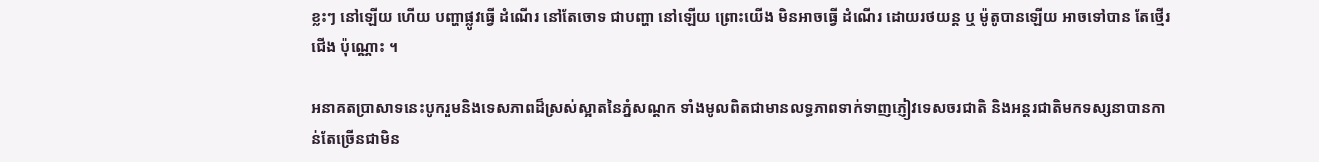ខ្លះៗ នៅឡើយ ហើយ បញ្ហាផ្លូវធ្វើ ដំណើរ នៅតែចោទ ជាបញ្ហា នៅឡើយ ព្រោះយើង មិនអាចធ្វើ ដំណើរ ដោយរថយន្ត ឬ ម៉ូតូបានឡើយ អាចទៅបាន តែថ្មើរជើង ប៉ុណ្ណោះ ។

អនាគតប្រាសាទនេះបូករួមនិងទេសភាពដ៏ស្រស់ស្អាតនៃភ្នំសណ្តក ទាំងមូលពិតជាមានលទ្ធភាពទាក់ទាញភ្ញៀវទេសចរជាតិ និងអន្តរជាតិមកទស្សនាបានកាន់តែច្រើនជាមិន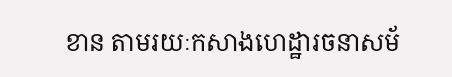ខាន តាមរយៈកសាងហេដ្ឋារចនាសម័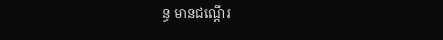ន្ធ មានជណ្តើរ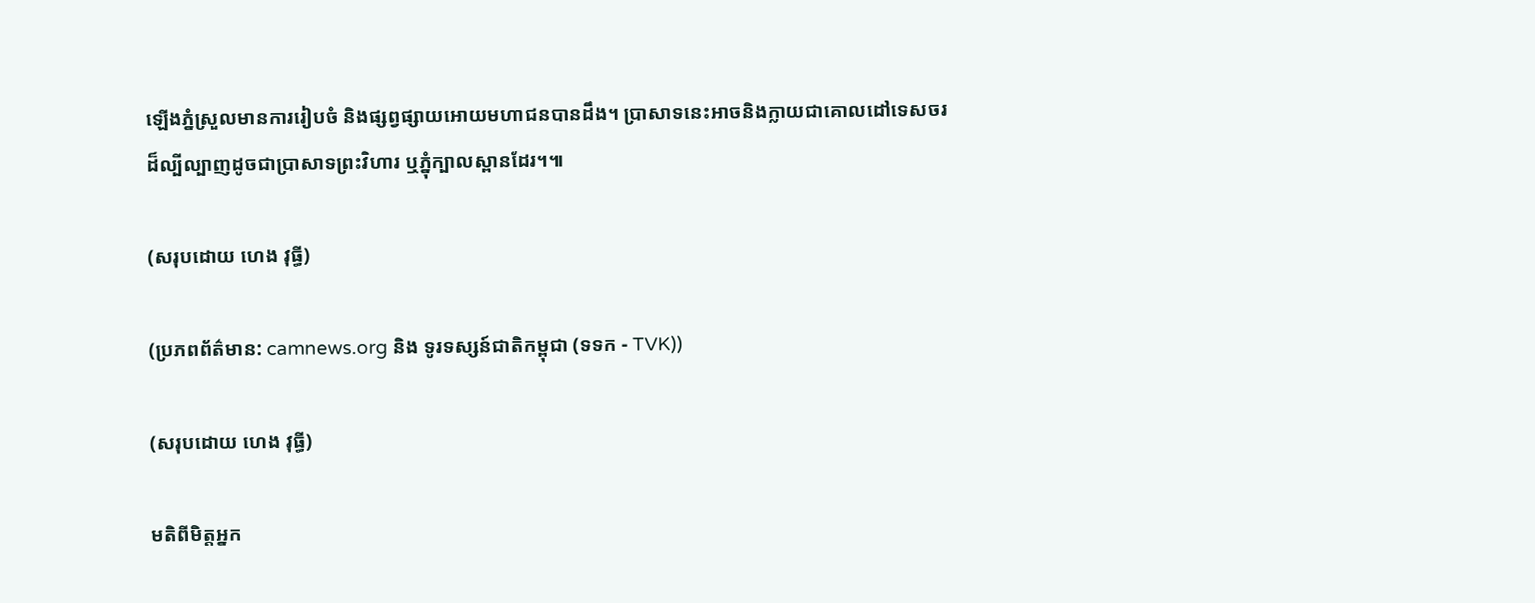ឡើងភ្នំស្រួលមានការរៀបចំ និងផ្សព្វផ្សាយអោយមហាជនបានដឹង។ ប្រាសាទនេះអាចនិងក្លាយជាគោលដៅទេសចរដ៏ល្បីល្បាញដូចជាប្រាសាទព្រះវិហារ ឬភ្នុំក្បាលស្ពានដែរ។៕

(សរុបដោយ ហេង វុធ្ធី)

(ប្រភពព័ត៌មាន: camnews.org និង ទូរទស្សន៍ជាតិកម្ពុជា (ទទក - TVK))

(សរុបដោយ ហេង វុធ្ធី)

មតិពីមិត្តអ្នក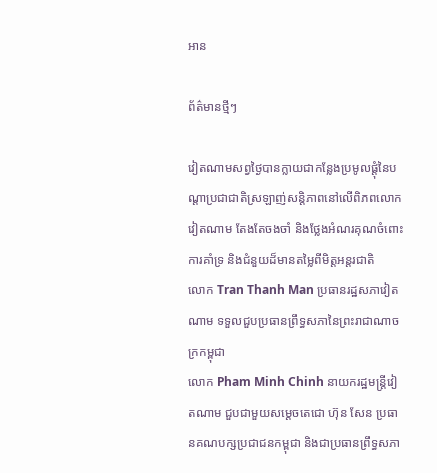អាន

ព័ត៌មានថ្មីៗ

វៀតណាមសព្វថ្ងៃបានក្លាយជាកន្លែងប្រមូលផ្តុំនៃបណ្តាប្រជាជាតិស្រឡាញ់សន្តិភាពនៅលើពិភពលោក
វៀតណាម តែងតែចងចាំ និងថ្លែងអំណរគុណចំពោះការគាំទ្រ និងជំនួយដ៏មានតម្លៃពីមិត្តអន្តរជាតិ
លោក Tran Thanh Man ប្រធានរដ្ឋសភាវៀតណាម ទទួលជួបប្រធានព្រឹទ្ធសភានៃព្រះរាជាណាចក្រកម្ពុជា
លោក Pham Minh Chinh នាយករដ្ឋមន្ត្រីវៀតណាម ជួបជាមួយសម្តេចតេជោ ហ៊ុន សែន ប្រធានគណបក្សប្រជាជនកម្ពុជា និងជាប្រធានព្រឹទ្ធសភា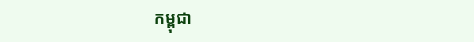កម្ពុជា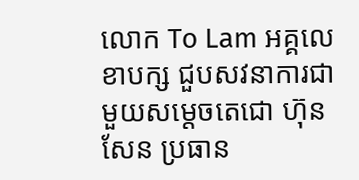លោក To Lam អគ្គលេខាបក្ស ជួបសវនាការជាមួយសម្តេចតេជោ ហ៊ុន សែន ប្រធាន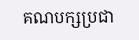គណបក្សប្រជា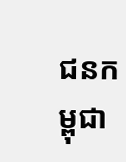ជនកម្ពុជា